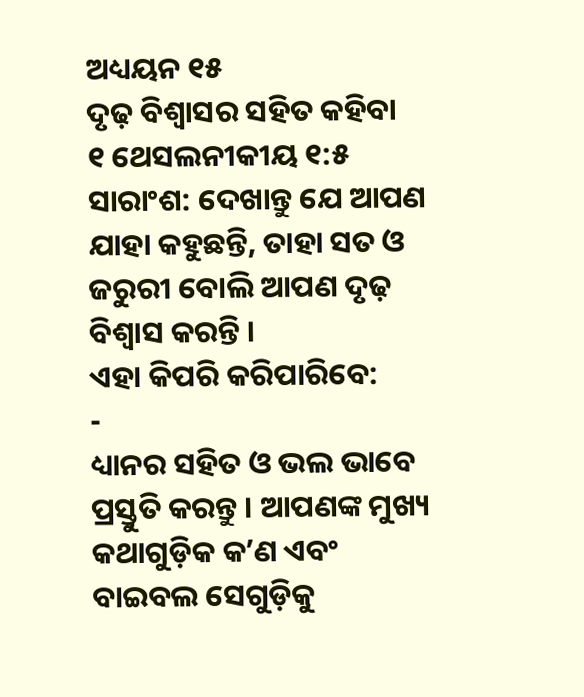ଅଧ୍ୟୟନ ୧୫
ଦୃଢ଼ ବିଶ୍ୱାସର ସହିତ କହିବା
୧ ଥେସଲନୀକୀୟ ୧:୫
ସାରାଂଶ: ଦେଖାନ୍ତୁ ଯେ ଆପଣ ଯାହା କହୁଛନ୍ତି, ତାହା ସତ ଓ ଜରୁରୀ ବୋଲି ଆପଣ ଦୃଢ଼ ବିଶ୍ୱାସ କରନ୍ତି ।
ଏହା କିପରି କରିପାରିବେ:
-
ଧ୍ୟାନର ସହିତ ଓ ଭଲ ଭାବେ ପ୍ରସ୍ତୁତି କରନ୍ତୁ । ଆପଣଙ୍କ ମୁଖ୍ୟ କଥାଗୁଡ଼ିକ କʼଣ ଏବଂ ବାଇବଲ ସେଗୁଡ଼ିକୁ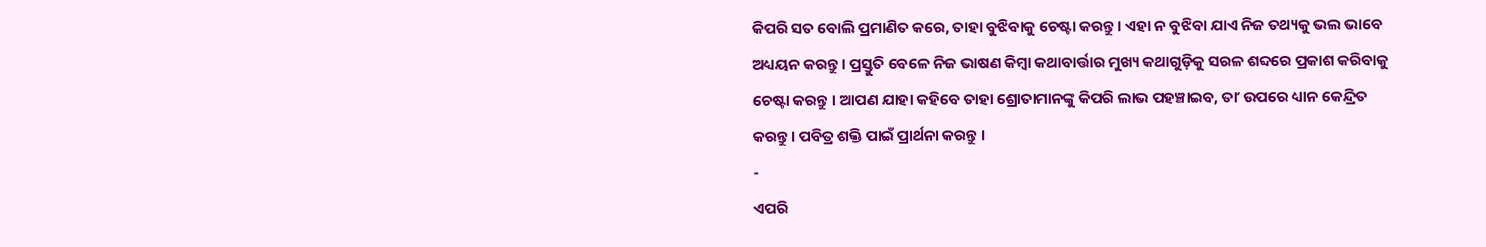କିପରି ସତ ବୋଲି ପ୍ରମାଣିତ କରେ, ତାହା ବୁଝିବାକୁ ଚେଷ୍ଟା କରନ୍ତୁ । ଏହା ନ ବୁଝିବା ଯାଏ ନିଜ ତଥ୍ୟକୁ ଭଲ ଭାବେ ଅଧ୍ୟୟନ କରନ୍ତୁ । ପ୍ରସ୍ତୁତି ବେଳେ ନିଜ ଭାଷଣ କିମ୍ବା କଥାବାର୍ତ୍ତାର ମୁଖ୍ୟ କଥାଗୁଡ଼ିକୁ ସରଳ ଶବ୍ଦରେ ପ୍ରକାଶ କରିବାକୁ ଚେଷ୍ଟା କରନ୍ତୁ । ଆପଣ ଯାହା କହିବେ ତାହା ଶ୍ରୋତାମାନଙ୍କୁ କିପରି ଲାଭ ପହଞ୍ଚାଇବ, ତାʼ ଉପରେ ଧ୍ୟାନ କେନ୍ଦ୍ରିତ କରନ୍ତୁ । ପବିତ୍ର ଶକ୍ତି ପାଇଁ ପ୍ରାର୍ଥନା କରନ୍ତୁ ।
-
ଏପରି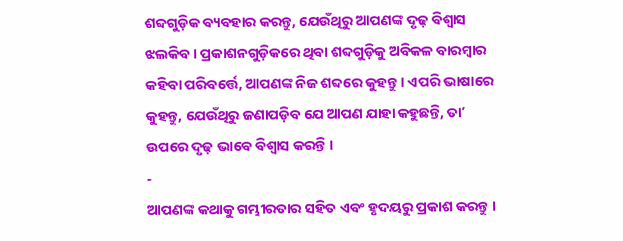ଶବ୍ଦଗୁଡ଼ିକ ବ୍ୟବହାର କରନ୍ତୁ, ଯେଉଁଥିରୁ ଆପଣଙ୍କ ଦୃଢ଼ ବିଶ୍ୱାସ ଝଲକିବ । ପ୍ରକାଶନଗୁଡ଼ିକରେ ଥିବା ଶବ୍ଦଗୁଡ଼ିକୁ ଅବିକଳ ବାରମ୍ବାର କହିବା ପରିବର୍ତ୍ତେ, ଆପଣଙ୍କ ନିଜ ଶବ୍ଦରେ କୁହନ୍ତୁ । ଏପରି ଭାଷାରେ କୁହନ୍ତୁ, ଯେଉଁଥିରୁ ଜଣାପଡ଼ିବ ଯେ ଆପଣ ଯାହା କହୁଛନ୍ତି, ତାʼ ଉପରେ ଦୃଢ଼ ଭାବେ ବିଶ୍ୱାସ କରନ୍ତି ।
-
ଆପଣଙ୍କ କଥାକୁ ଗମ୍ଭୀରତାର ସହିତ ଏବଂ ହୃଦୟରୁ ପ୍ରକାଶ କରନ୍ତୁ ।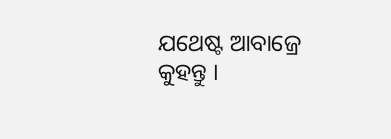ଯଥେଷ୍ଟ ଆବାଜ୍ରେ କୁହନ୍ତୁ ।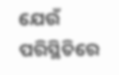ଯେଉଁ ପରିସ୍ଥିତିରେ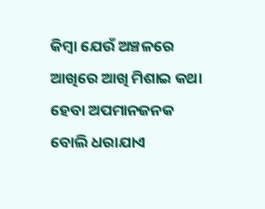କିମ୍ବା ଯେଉଁ ଅଞ୍ଚଳରେ ଆଖିରେ ଆଖି ମିଶାଇ କଥା ହେବା ଅପମାନଜନକ ବୋଲି ଧରାଯାଏ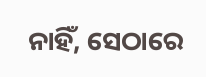ନାହିଁ, ସେଠାରେ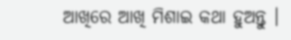ଆଖିରେ ଆଖି ମିଶାଇ କଥା ହୁଅନ୍ତୁ ।